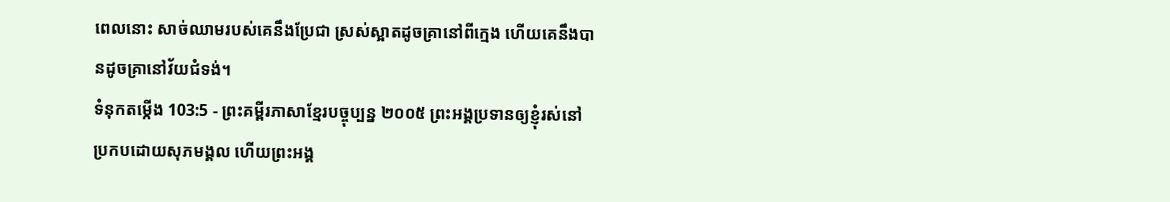ពេលនោះ សាច់ឈាមរបស់គេនឹងប្រែជា ស្រស់ស្អាតដូចគ្រានៅពីក្មេង ហើយគេនឹងបានដូចគ្រានៅវ័យជំទង់។
ទំនុកតម្កើង 103:5 - ព្រះគម្ពីរភាសាខ្មែរបច្ចុប្បន្ន ២០០៥ ព្រះអង្គប្រទានឲ្យខ្ញុំរស់នៅ ប្រកបដោយសុភមង្គល ហើយព្រះអង្គ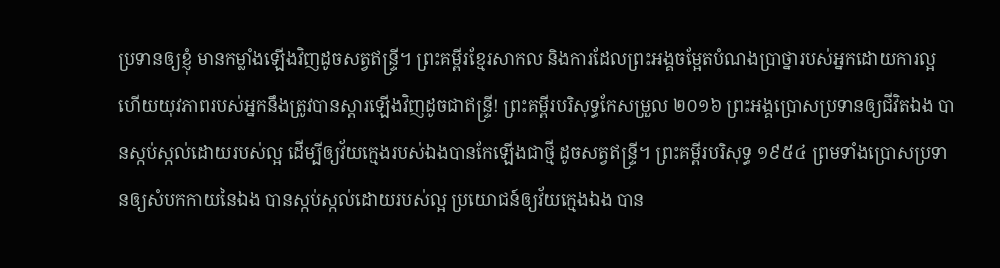ប្រទានឲ្យខ្ញុំ មានកម្លាំងឡើងវិញដូចសត្វឥន្ទ្រី។ ព្រះគម្ពីរខ្មែរសាកល និងការដែលព្រះអង្គចម្អែតបំណងប្រាថ្នារបស់អ្នកដោយការល្អ ហើយយុវភាពរបស់អ្នកនឹងត្រូវបានស្ដារឡើងវិញដូចជាឥន្ទ្រី! ព្រះគម្ពីរបរិសុទ្ធកែសម្រួល ២០១៦ ព្រះអង្គប្រោសប្រទានឲ្យជីវិតឯង បានស្កប់ស្កល់ដោយរបស់ល្អ ដើម្បីឲ្យវ័យក្មេងរបស់ឯងបានកែឡើងជាថ្មី ដូចសត្វឥន្ទ្រី។ ព្រះគម្ពីរបរិសុទ្ធ ១៩៥៤ ព្រមទាំងប្រោសប្រទានឲ្យសំបកកាយនៃឯង បានស្កប់ស្កល់ដោយរបស់ល្អ ប្រយោជន៍ឲ្យវ័យក្មេងឯង បាន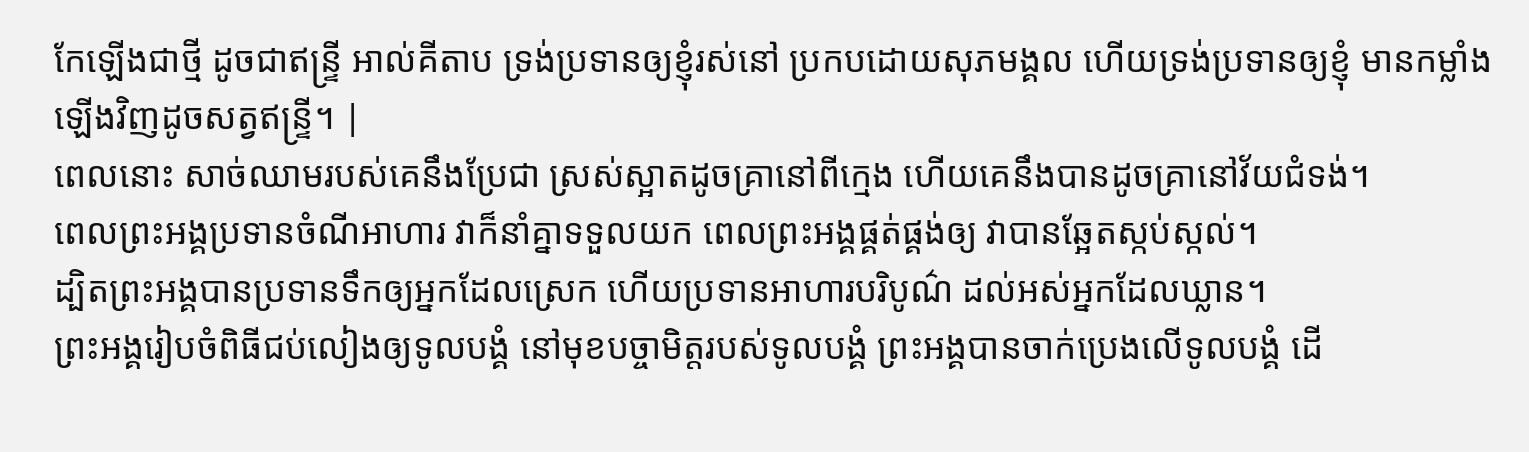កែឡើងជាថ្មី ដូចជាឥន្ទ្រី អាល់គីតាប ទ្រង់ប្រទានឲ្យខ្ញុំរស់នៅ ប្រកបដោយសុភមង្គល ហើយទ្រង់ប្រទានឲ្យខ្ញុំ មានកម្លាំងឡើងវិញដូចសត្វឥន្ទ្រី។ |
ពេលនោះ សាច់ឈាមរបស់គេនឹងប្រែជា ស្រស់ស្អាតដូចគ្រានៅពីក្មេង ហើយគេនឹងបានដូចគ្រានៅវ័យជំទង់។
ពេលព្រះអង្គប្រទានចំណីអាហារ វាក៏នាំគ្នាទទួលយក ពេលព្រះអង្គផ្គត់ផ្គង់ឲ្យ វាបានឆ្អែតស្កប់ស្កល់។
ដ្បិតព្រះអង្គបានប្រទានទឹកឲ្យអ្នកដែលស្រេក ហើយប្រទានអាហារបរិបូណ៌ ដល់អស់អ្នកដែលឃ្លាន។
ព្រះអង្គរៀបចំពិធីជប់លៀងឲ្យទូលបង្គំ នៅមុខបច្ចាមិត្តរបស់ទូលបង្គំ ព្រះអង្គបានចាក់ប្រេងលើទូលបង្គំ ដើ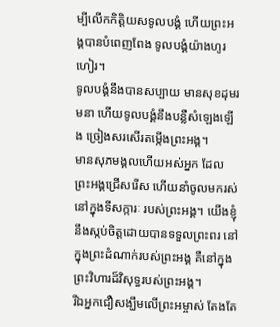ម្បីលើកកិត្តិយសទូលបង្គំ ហើយព្រះអង្គបានបំពេញពែង ទូលបង្គំយ៉ាងហូរហៀរ។
ទូលបង្គំនឹងបានសប្បាយ មានសុខដុមរមនា ហើយទូលបង្គំនឹងបន្លឺសំឡេងឡើង ច្រៀងសរសើរតម្កើងព្រះអង្គ។
មានសុភមង្គលហើយអស់អ្នក ដែលព្រះអង្គជ្រើសរើស ហើយនាំចូលមករស់នៅក្នុងទីសក្ការៈ របស់ព្រះអង្គ។ យើងខ្ញុំនឹងស្កប់ចិត្តដោយបានទទួលព្រះពរ នៅក្នុងព្រះដំណាក់របស់ព្រះអង្គ គឺនៅក្នុងព្រះវិហារដ៏វិសុទ្ធរបស់ព្រះអង្គ។
រីឯអ្នកជឿសង្ឃឹមលើព្រះអម្ចាស់ តែងតែ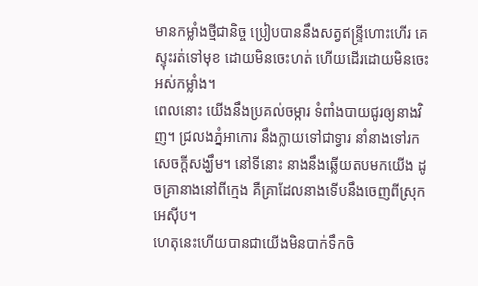មានកម្លាំងថ្មីជានិច្ច ប្រៀបបាននឹងសត្វឥន្ទ្រីហោះហើរ គេស្ទុះរត់ទៅមុខ ដោយមិនចេះហត់ ហើយដើរដោយមិនចេះអស់កម្លាំង។
ពេលនោះ យើងនឹងប្រគល់ចម្ការ ទំពាំងបាយជូរឲ្យនាងវិញ។ ជ្រលងភ្នំអាកោរ នឹងក្លាយទៅជាទ្វារ នាំនាងទៅរកសេចក្ដីសង្ឃឹម។ នៅទីនោះ នាងនឹងឆ្លើយតបមកយើង ដូចគ្រានាងនៅពីក្មេង គឺគ្រាដែលនាងទើបនឹងចេញពីស្រុកអេស៊ីប។
ហេតុនេះហើយបានជាយើងមិនបាក់ទឹកចិ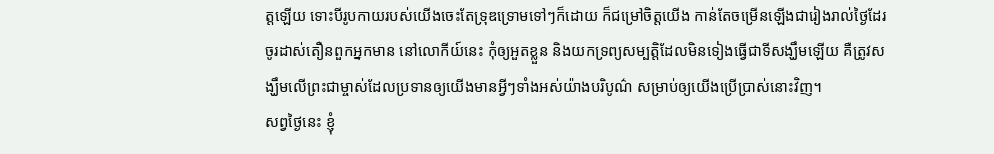ត្តឡើយ ទោះបីរូបកាយរបស់យើងចេះតែទ្រុឌទ្រោមទៅៗក៏ដោយ ក៏ជម្រៅចិត្តយើង កាន់តែចម្រើនឡើងជារៀងរាល់ថ្ងៃដែរ
ចូរដាស់តឿនពួកអ្នកមាន នៅលោកីយ៍នេះ កុំឲ្យអួតខ្លួន និងយកទ្រព្យសម្បត្តិដែលមិនទៀងធ្វើជាទីសង្ឃឹមឡើយ គឺត្រូវសង្ឃឹមលើព្រះជាម្ចាស់ដែលប្រទានឲ្យយើងមានអ្វីៗទាំងអស់យ៉ាងបរិបូណ៌ សម្រាប់ឲ្យយើងប្រើប្រាស់នោះវិញ។
សព្វថ្ងៃនេះ ខ្ញុំ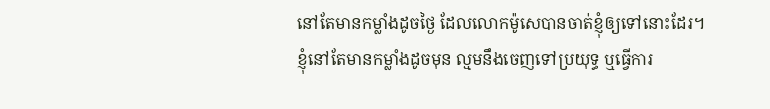នៅតែមានកម្លាំងដូចថ្ងៃ ដែលលោកម៉ូសេបានចាត់ខ្ញុំឲ្យទៅនោះដែរ។ ខ្ញុំនៅតែមានកម្លាំងដូចមុន ល្មមនឹងចេញទៅប្រយុទ្ធ ឬធ្វើការ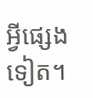អ្វីផ្សេងទៀត។